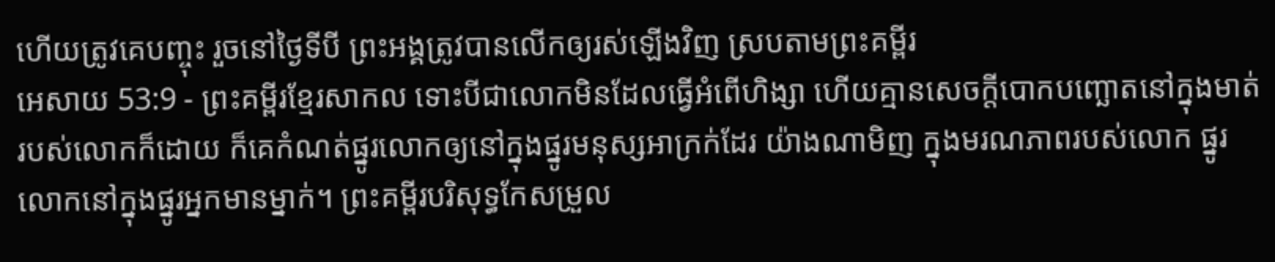ហើយត្រូវគេបញ្ចុះ រួចនៅថ្ងៃទីបី ព្រះអង្គត្រូវបានលើកឲ្យរស់ឡើងវិញ ស្របតាមព្រះគម្ពីរ
អេសាយ 53:9 - ព្រះគម្ពីរខ្មែរសាកល ទោះបីជាលោកមិនដែលធ្វើអំពើហិង្សា ហើយគ្មានសេចក្ដីបោកបញ្ឆោតនៅក្នុងមាត់របស់លោកក៏ដោយ ក៏គេកំណត់ផ្នូរលោកឲ្យនៅក្នុងផ្នូរមនុស្សអាក្រក់ដែរ យ៉ាងណាមិញ ក្នុងមរណភាពរបស់លោក ផ្នូរលោកនៅក្នុងផ្នូរអ្នកមានម្នាក់។ ព្រះគម្ពីរបរិសុទ្ធកែសម្រួល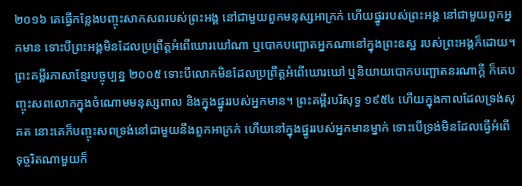២០១៦ គេធ្វើកន្លែងបញ្ចុះសាកសពរបស់ព្រះអង្គ នៅជាមួយពួកមនុស្សអាក្រក់ ហើយផ្នូររបស់ព្រះអង្គ នៅជាមួយពួកអ្នកមាន ទោះបីព្រះអង្គមិនដែលប្រព្រឹត្តអំពើឃោរឃៅណា ឬបោកបញ្ឆោតអ្នកណានៅក្នុងព្រះឧស្ឋ របស់ព្រះអង្គក៏ដោយ។ ព្រះគម្ពីរភាសាខ្មែរបច្ចុប្បន្ន ២០០៥ ទោះបីលោកមិនដែលប្រព្រឹត្តអំពើឃោរឃៅ ឬនិយាយបោកបញ្ឆោតនរណាក្ដី ក៏គេបញ្ចុះសពលោកក្នុងចំណោមមនុស្សពាល និងក្នុងផ្នូររបស់អ្នកមាន។ ព្រះគម្ពីរបរិសុទ្ធ ១៩៥៤ ហើយក្នុងកាលដែលទ្រង់សុគត នោះគេក៏បញ្ចុះសពទ្រង់នៅជាមួយនឹងពួកអាក្រក់ ហើយនៅក្នុងផ្នូររបស់អ្នកមានម្នាក់ ទោះបើទ្រង់មិនដែលធ្វើអំពើទុច្ចរិតណាមួយក៏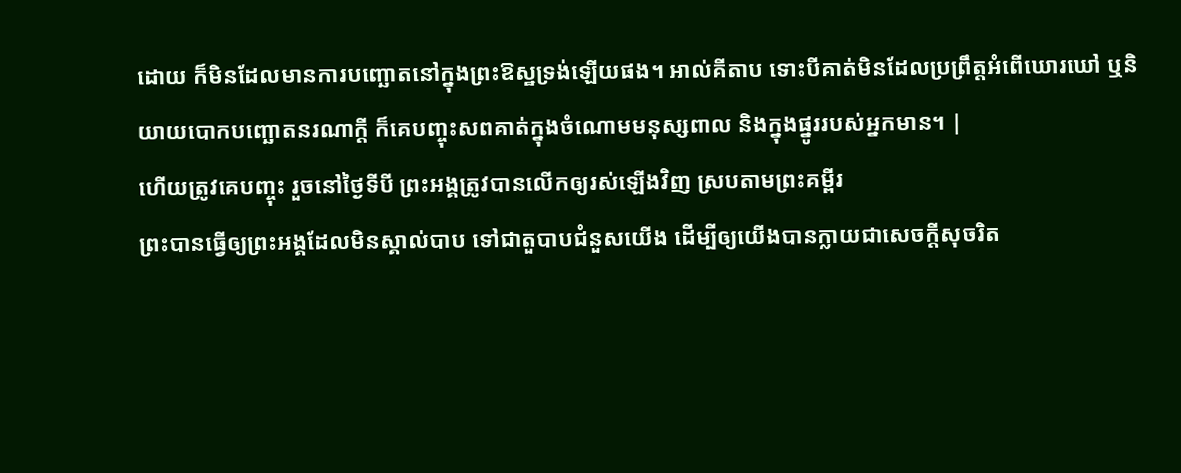ដោយ ក៏មិនដែលមានការបញ្ឆោតនៅក្នុងព្រះឱស្ឋទ្រង់ឡើយផង។ អាល់គីតាប ទោះបីគាត់មិនដែលប្រព្រឹត្តអំពើឃោរឃៅ ឬនិយាយបោកបញ្ឆោតនរណាក្ដី ក៏គេបញ្ចុះសពគាត់ក្នុងចំណោមមនុស្សពាល និងក្នុងផ្នូររបស់អ្នកមាន។ |
ហើយត្រូវគេបញ្ចុះ រួចនៅថ្ងៃទីបី ព្រះអង្គត្រូវបានលើកឲ្យរស់ឡើងវិញ ស្របតាមព្រះគម្ពីរ
ព្រះបានធ្វើឲ្យព្រះអង្គដែលមិនស្គាល់បាប ទៅជាតួបាបជំនួសយើង ដើម្បីឲ្យយើងបានក្លាយជាសេចក្ដីសុចរិត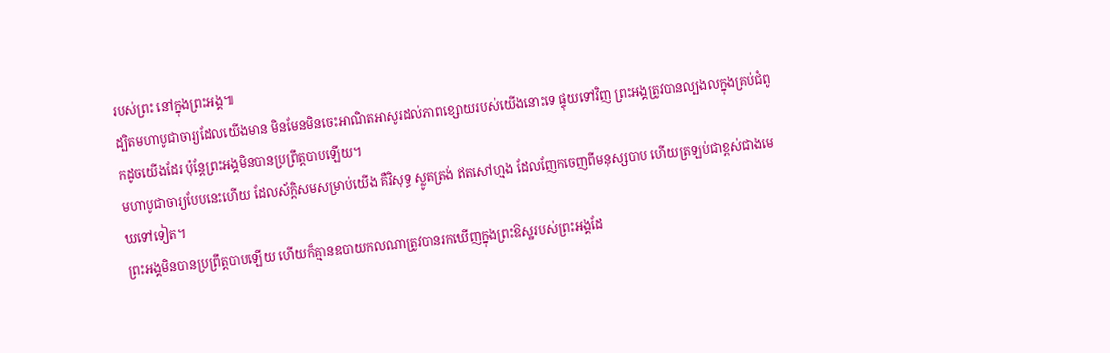របស់ព្រះ នៅក្នុងព្រះអង្គ៕
ដ្បិតមហាបូជាចារ្យដែលយើងមាន មិនមែនមិនចេះអាណិតអាសូរដល់ភាពខ្សោយរបស់យើងនោះទេ ផ្ទុយទៅវិញ ព្រះអង្គត្រូវបានល្បងលក្នុងគ្រប់ជំពូកដូចយើងដែរ ប៉ុន្តែព្រះអង្គមិនបានប្រព្រឹត្តបាបឡើយ។
មហាបូជាចារ្យបែបនេះហើយ ដែលស័ក្ដិសមសម្រាប់យើង គឺវិសុទ្ធ ស្លូតត្រង់ ឥតសៅហ្មង ដែលញែកចេញពីមនុស្សបាប ហើយត្រឡប់ជាខ្ពស់ជាងមេឃទៅទៀត។
ព្រះអង្គមិនបានប្រព្រឹត្តបាបឡើយ ហើយក៏គ្មានឧបាយកលណាត្រូវបានរកឃើញក្នុងព្រះឱស្ឋរបស់ព្រះអង្គដែ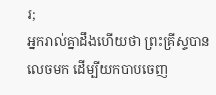រ;
អ្នករាល់គ្នាដឹងហើយថា ព្រះគ្រីស្ទបានលេចមក ដើម្បីយកបាបចេញ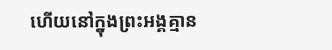ហើយនៅក្នុងព្រះអង្គគ្មាន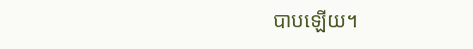បាបឡើយ។